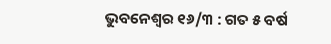ଭୁବନେଶ୍ୱର ୧୬/୩ : ଗତ ୫ ବର୍ଷ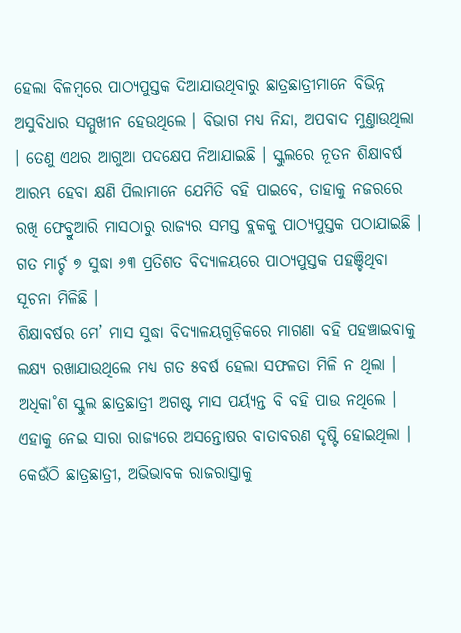ହେଲା ବିଳମ୍ବରେ ପାଠ୍ୟପୁସ୍ତକ ଦିଆଯାଉଥିବାରୁ ଛାତ୍ରଛାତ୍ରୀମାନେ ବିଭିନ୍ନ ଅସୁବିଧାର ସମ୍ମୁଖୀନ ହେଉଥିଲେ । ବିଭାଗ ମଧ୍ୟ ନିନ୍ଦା, ଅପବାଦ ମୁଣ୍ତାଉଥିଲା । ତେଣୁ ଏଥର ଆଗୁଆ ପଦକ୍ଷେପ ନିଆଯାଇଛି । ସ୍କୁଲରେ ନୂତନ ଶିକ୍ଷାବର୍ଷ ଆରମ୍ଭ ହେବା କ୍ଷଣି ପିଲାମାନେ ଯେମିତି ବହି ପାଇବେ, ତାହାକୁ ନଜରରେ ରଖି ଫେବ୍ରୁଆରି ମାସଠାରୁ ରାଜ୍ୟର ସମସ୍ତ ବ୍ଲକକୁ ପାଠ୍ୟପୁସ୍ତକ ପଠାଯାଇଛି । ଗତ ମାର୍ଚ୍ଚ ୭ ସୁଦ୍ଧା ୬୩ ପ୍ରତିଶତ ବିଦ୍ୟାଳୟରେ ପାଠ୍ୟପୁସ୍ତକ ପହଞ୍ଚିଥିବା ସୂଚନା ମିଳିଛି ।
ଶିକ୍ଷାବର୍ଷର ମେ’ ମାସ ସୁଦ୍ଧା ବିଦ୍ୟାଳୟଗୁଡ଼ିକରେ ମାଗଣା ବହି ପହଞ୍ଚାଇବାକୁ ଲକ୍ଷ୍ୟ ରଖାଯାଉଥିଲେ ମଧ୍ୟ ଗତ ୫ବର୍ଷ ହେଲା ସଫଳତା ମିଳି ନ ଥିଲା । ଅଧିକା˚ଶ ସ୍କୁଲ ଛାତ୍ରଛାତ୍ରୀ ଅଗଷ୍ଟ ମାସ ପର୍ୟ୍ୟନ୍ତ ବି ବହି ପାଉ ନଥିଲେ । ଏହାକୁ ନେଇ ସାରା ରାଜ୍ୟରେ ଅସନ୍ତୋଷର ବାତାବରଣ ଦୃଷ୍ଟି ହୋଇଥିଲା । କେଉଁଠି ଛାତ୍ରଛାତ୍ରୀ, ଅଭିଭାବକ ରାଜରାସ୍ତାକୁ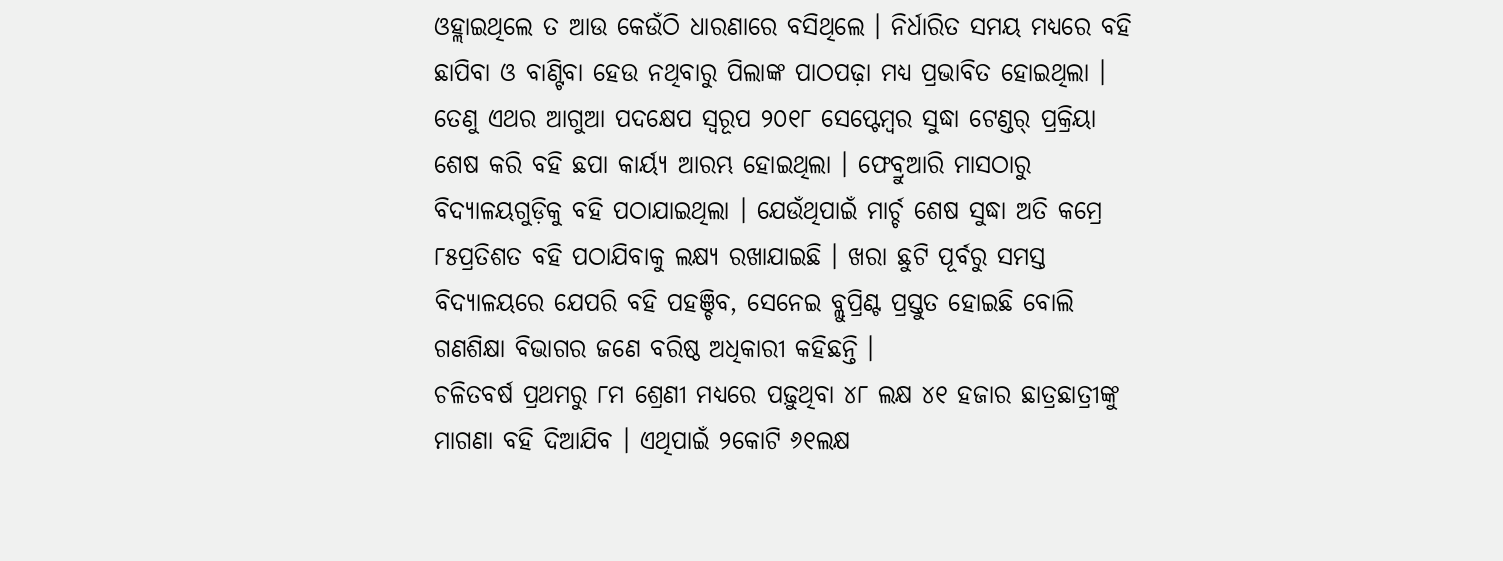ଓହ୍ଲାଇଥିଲେ ତ ଆଉ କେଉଁଠି ଧାରଣାରେ ବସିଥିଲେ । ନିର୍ଧାରିତ ସମୟ ମଧ୍ୟରେ ବହି ଛାପିବା ଓ ବାଣ୍ଟିବା ହେଉ ନଥିବାରୁ ପିଲାଙ୍କ ପାଠପଢ଼ା ମଧ୍ୟ ପ୍ରଭାବିତ ହୋଇଥିଲା ।
ତେଣୁ ଏଥର ଆଗୁଆ ପଦକ୍ଷେପ ସ୍ବରୂପ ୨୦୧୮ ସେପ୍ଟେମ୍ବର ସୁଦ୍ଧା ଟେଣ୍ଡର୍ ପ୍ରକ୍ରିୟା ଶେଷ କରି ବହି ଛପା କାର୍ୟ୍ୟ ଆରମ୍ଭ ହୋଇଥିଲା । ଫେବ୍ରୁଆରି ମାସଠାରୁ ବିଦ୍ୟାଳୟଗୁଡ଼ିକୁ ବହି ପଠାଯାଇଥିଲା । ଯେଉଁଥିପାଇଁ ମାର୍ଚ୍ଚ ଶେଷ ସୁଦ୍ଧା ଅତି କମ୍ରେ ୮୫ପ୍ରତିଶତ ବହି ପଠାଯିବାକୁ ଲକ୍ଷ୍ୟ ରଖାଯାଇଛି । ଖରା ଛୁଟି ପୂର୍ବରୁ ସମସ୍ତ ବିଦ୍ୟାଳୟରେ ଯେପରି ବହି ପହଞ୍ଚିବ, ସେନେଇ ବ୍ଲୁପ୍ରିଣ୍ଟ ପ୍ରସ୍ତୁତ ହୋଇଛି ବୋଲି ଗଣଶିକ୍ଷା ବିଭାଗର ଜଣେ ବରିଷ୍ଠ ଅଧିକାରୀ କହିଛନ୍ତି ।
ଚଳିତବର୍ଷ ପ୍ରଥମରୁ ୮ମ ଶ୍ରେଣୀ ମଧ୍ୟରେ ପଢ଼ୁଥିବା ୪୮ ଲକ୍ଷ ୪୧ ହଜାର ଛାତ୍ରଛାତ୍ରୀଙ୍କୁ ମାଗଣା ବହି ଦିଆଯିବ । ଏଥିପାଇଁ ୨କୋଟି ୬୧ଲକ୍ଷ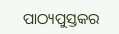ପାଠ୍ୟପୁସ୍ତକର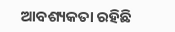ଆବଶ୍ୟକତା ରହିଛି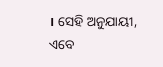। ସେହି ଅନୁଯାୟୀ, ଏବେ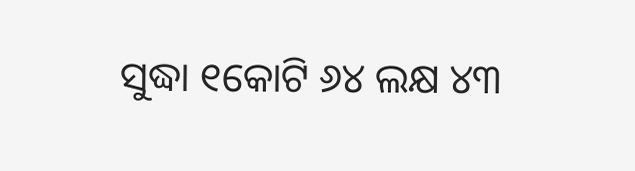ସୁଦ୍ଧା ୧କୋଟି ୬୪ ଲକ୍ଷ ୪୩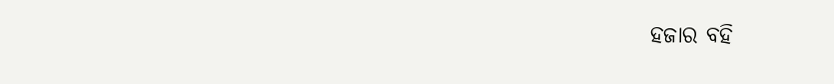ହଜାର ବହି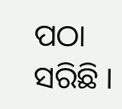ପଠା ସରିଛି ।